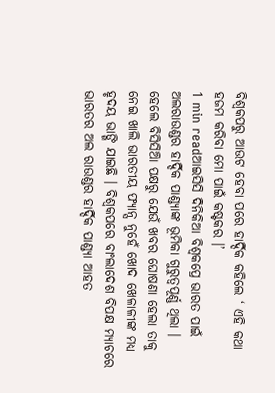ବିଶ୍ୱକପରୁ ଆଉଟ ହେବା ପରେ ହାର୍ଦ୍ଦିକ କହିଲେ ‘ ଏହି କଥା ହଜମ କରିବା ମୋ ପାଇଁ କଷ୍ଟକର ।’
1 min readଆଇସିସି ଦିନିକିଆ ବିଶ୍ୱକପ୍ରେ ଭାରତ ପାଇଁ ଅଲରାଉଣ୍ଡର ହାର୍ଦ୍ଦିକ ପାଣ୍ଡ୍ୟାଙ୍କ ଭୂମିକା ଗୁରୁତ୍ୱପୂର୍ଣ୍ଣ ଥିଲା । ହେଲେ ବିସିସିଆି ପକ୍ଷରୁ ଯେଉଁ ଖବର ଘୋଷଣା ହେଲା ତାକୁ ନେଇ ଖାଲି ଭାରତୀୟ ଫ୍ୟାନ୍ସ ନୁହେଁ ଖୋଦ ଖେଳାଳୀଙ୍କ ମଧ୍ୟ ହୃଦୟ ଭାଙ୍ଗି ଯାଇଛି । ବିଶ୍ୱକପରେ ବାଂଲାଦେଶ ବିପକ୍ଷ ମ୍ୟାଚରେ ଭାରତର ଅଲ ରାଉଣ୍ଡର ହାର୍ଦ୍ଦିକ ପାଣ୍ଡ୍ୟା ଆହତ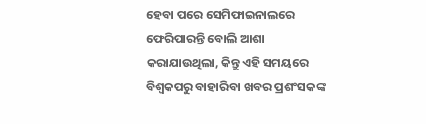ହେବା ପରେ ସେମିଫାଇନାଲରେ ଫେରିପାରନ୍ତି ବୋଲି ଆଶା କରାଯାଉଥିଲା, କିନ୍ତୁ ଏହି ସମୟରେ ବିଶ୍ୱକପରୁ ବାହାରିବା ଖବର ପ୍ରଶଂସକଙ୍କ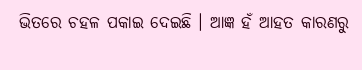ଭିତରେ ଚହଳ ପକାଇ ଦେଇଛି । ଆଜ୍ଞ ହଁ ଆହତ କାରଣରୁ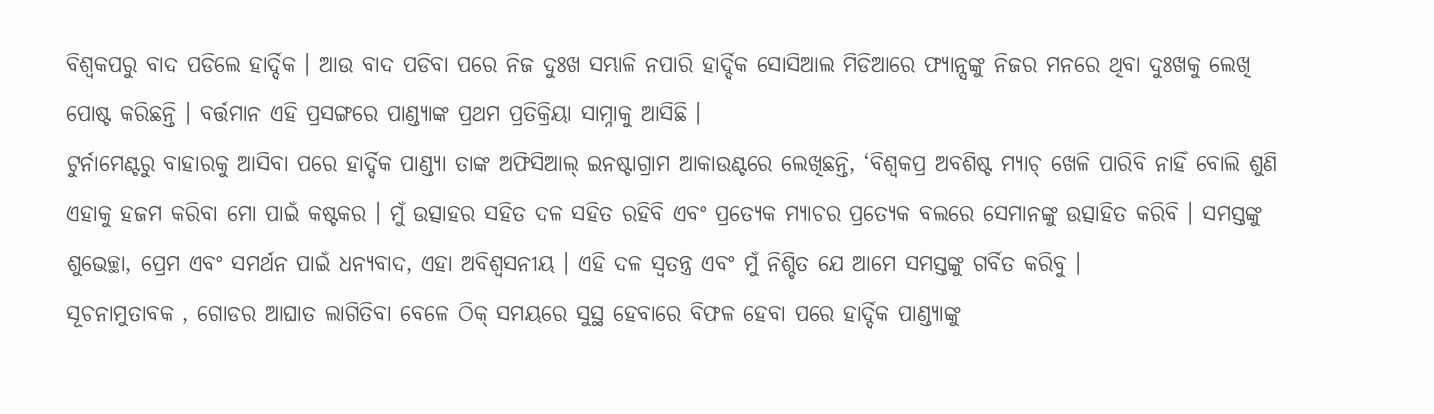ବିଶ୍ୱକପରୁ ବାଦ ପଡିଲେ ହାର୍ଦ୍ଦିକ । ଆଉ ବାଦ ପଡିବା ପରେ ନିଜ ଦୁଃଖ ସମ୍ଭାଳି ନପାରି ହାର୍ଦ୍ଦିକ ସୋସିଆଲ ମିଡିଆରେ ଫ୍ୟାନ୍ସଙ୍କୁ ନିଜର ମନରେ ଥିବା ଦୁଃଖକୁ ଲେଖି ପୋଷ୍ଟ କରିଛନ୍ତି । ବର୍ତ୍ତମାନ ଏହି ପ୍ରସଙ୍ଗରେ ପାଣ୍ଡ୍ୟାଙ୍କ ପ୍ରଥମ ପ୍ରତିକ୍ରିୟା ସାମ୍ନାକୁ ଆସିଛି ।
ଟୁର୍ନାମେଣ୍ଟରୁ ବାହାରକୁ ଆସିବା ପରେ ହାର୍ଦ୍ଦିକ ପାଣ୍ଡ୍ୟା ତାଙ୍କ ଅଫିସିଆଲ୍ ଇନଷ୍ଟାଗ୍ରାମ ଆକାଉଣ୍ଟରେ ଲେଖିଛନ୍ତି, ‘ବିଶ୍ୱକପ୍ର ଅବଶିଷ୍ଟ ମ୍ୟାଚ୍ ଖେଳି ପାରିବି ନାହିଁ ବୋଲି ଶୁଣି ଏହାକୁ ହଜମ କରିବା ମୋ ପାଇଁ କଷ୍ଟକର । ମୁଁ ଉତ୍ସାହର ସହିତ ଦଳ ସହିତ ରହିବି ଏବଂ ପ୍ରତ୍ୟେକ ମ୍ୟାଚର ପ୍ରତ୍ୟେକ ବଲରେ ସେମାନଙ୍କୁ ଉତ୍ସାହିତ କରିବି । ସମସ୍ତଙ୍କୁ ଶୁଭେଚ୍ଛା, ପ୍ରେମ ଏବଂ ସମର୍ଥନ ପାଇଁ ଧନ୍ୟବାଦ, ଏହା ଅବିଶ୍ୱସନୀୟ । ଏହି ଦଳ ସ୍ୱତନ୍ତ୍ର ଏବଂ ମୁଁ ନିଶ୍ଚିତ ଯେ ଆମେ ସମସ୍ତଙ୍କୁ ଗର୍ବିତ କରିବୁ ।
ସୂଚନାମୁତାବକ , ଗୋଡର ଆଘାତ ଲାଗିତିବା ବେଳେ ଠିକ୍ ସମୟରେ ସୁସ୍ଥ ହେବାରେ ବିଫଳ ହେବା ପରେ ହାର୍ଦ୍ଦିକ ପାଣ୍ଡ୍ୟାଙ୍କୁ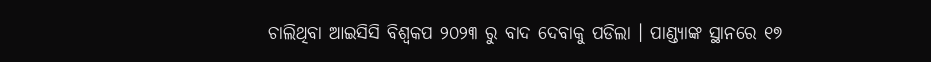ଚାଲିଥିବା ଆଇସିସି ବିଶ୍ୱକପ ୨୦୨୩ ରୁ ବାଦ ଦେବାକୁ ପଡିଲା । ପାଣ୍ଡ୍ୟାଙ୍କ ସ୍ଥାନରେ ୧୭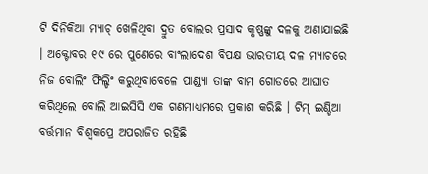ଟି ଦିନିକିଆ ମ୍ୟାଚ୍ ଖେଳିଥିବା ଦ୍ରୁତ ବୋଲର ପ୍ରସାଦ କୃଷ୍ଣଙ୍କୁ ଦଳକୁ ଅଣାଯାଇଛି । ଅକ୍ଟୋବର ୧୯ ରେ ପୁଣେରେ ବାଂଲାଦେଶ ବିପକ୍ଷ ଭାରତୀୟ ଦଳ ମ୍ୟାଚରେ ନିଜ ବୋଲିଂ ଫିଲ୍ଡିଂ କରୁଥିବାବେଳେ ପାଣ୍ଡ୍ୟା ତାଙ୍କ ବାମ ଗୋଡରେ ଆଘାତ କରିଥିଲେ ବୋଲି ଆଇସିସି ଏକ ଗଣମାଧ୍ୟମରେ ପ୍ରକାଶ କରିଛି । ଟିମ୍ ଇଣ୍ଡିଆ ବର୍ତ୍ତମାନ ବିଶ୍ୱକପ୍ରେ ଅପରାଜିତ ରହିଛି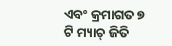ଏବଂ କ୍ରମାଗତ ୭ ଟି ମ୍ୟାଚ୍ ଜିତି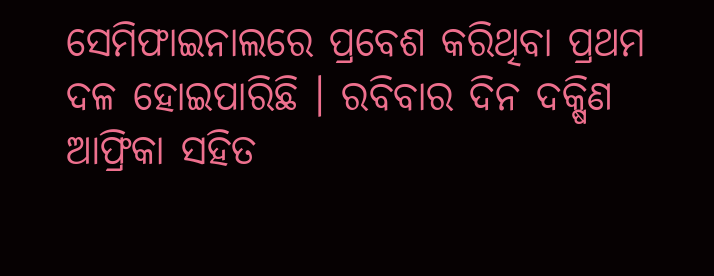ସେମିଫାଇନାଲରେ ପ୍ରବେଶ କରିଥିବା ପ୍ରଥମ ଦଳ ହୋଇପାରିଛି । ରବିବାର ଦିନ ଦକ୍ଷିଣ ଆଫ୍ରିକା ସହିତ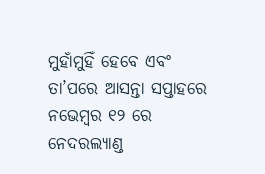ମୁହାଁମୁହିଁ ହେବେ ଏବଂ ତା’ପରେ ଆସନ୍ତା ସପ୍ତାହରେ ନଭେମ୍ବର ୧୨ ରେ ନେଦରଲ୍ୟାଣ୍ଡ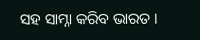ସହ ସାମ୍ନା କରିବ ଭାରତ ।